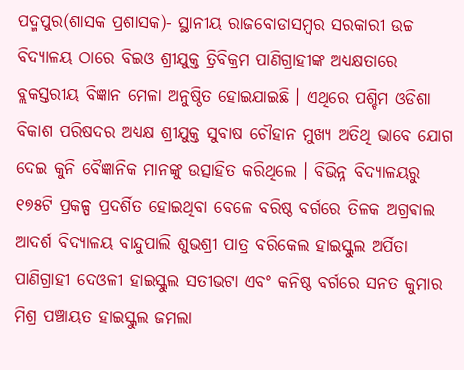ପଦ୍ମପୁର(ଶାସକ ପ୍ରଶାସକ)- ସ୍ଥାନୀୟ ରାଜବୋଡାସମ୍ବର ସରକାରୀ ଉଚ୍ଚ ବିଦ୍ୟାଳୟ ଠାରେ ବିଇଓ ଶ୍ରୀଯୁକ୍ତ ତ୍ରିବିକ୍ରମ ପାଣିଗ୍ରାହୀଙ୍କ ଅଧ୍ୟକ୍ଷତାରେ ବ୍ଲକସ୍ତରୀୟ ବିଜ୍ଞାନ ମେଳା ଅନୁଷ୍ଠିତ ହୋଇଯାଇଛି । ଏଥିରେ ପଶ୍ଚିମ ଓଡିଶା ବିକାଶ ପରିଷଦର ଅଧ୍ୟକ୍ଷ ଶ୍ରୀଯୁକ୍ତ ସୁବାଷ ଚୌହାନ ମୁଖ୍ୟ ଅତିଥି ଭାବେ ଯୋଗ ଦେଇ କୁନି ବୈଜ୍ଞାନିକ ମାନଙ୍କୁ ଉତ୍ସାହିତ କରିଥିଲେ । ବିଭିନ୍ନ ବିଦ୍ୟାଳୟରୁ ୧୭୫ଟି ପ୍ରକଳ୍ପ ପ୍ରଦର୍ଶିତ ହୋଇଥିବା ବେଳେ ବରିଷ୍ଠ ବର୍ଗରେ ତିଳକ ଅଗ୍ରଵାଲ ଆଦର୍ଶ ବିଦ୍ୟାଳୟ ବାନ୍ଦୁପାଲି ଶୁଭଶ୍ରୀ ପାତ୍ର ବରିକେଲ ହାଇସ୍କୁଲ ଅର୍ପିତା ପାଣିଗ୍ରାହୀ ଦେଓଳୀ ହାଇସ୍କୁଲ ସତୀଭଟା ଏବଂ କନିଷ୍ଠ ବର୍ଗରେ ସନତ କୁମାର ମିଶ୍ର ପଞ୍ଚାୟତ ହାଇସ୍କୁଲ ଜମଲା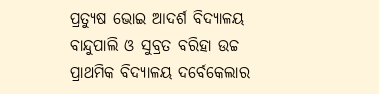ପ୍ରତ୍ୟୁଷ ଭୋଇ ଆଦର୍ଶ ବିଦ୍ୟାଳୟ ବାନ୍ଦୁପାଲି ଓ ସୁବ୍ରତ ବରିହା ଉଚ୍ଚ ପ୍ରାଥମିକ ବିଦ୍ୟାଳୟ ଦର୍ବେକେଲାର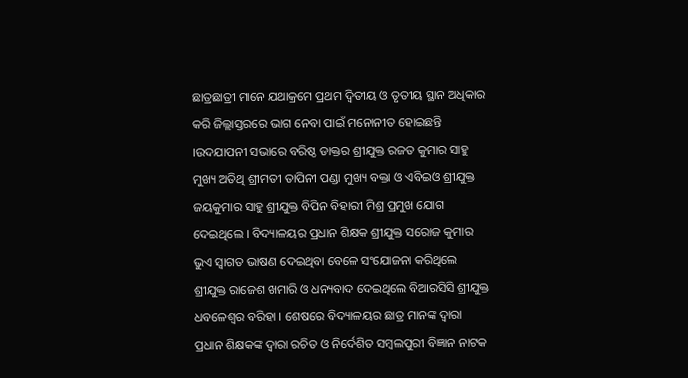ଛାତ୍ରଛାତ୍ରୀ ମାନେ ଯଥାକ୍ରମେ ପ୍ରଥମ ଦ୍ଵିତୀୟ ଓ ତୃତୀୟ ସ୍ଥାନ ଅଧିକାର କରି ଜିଲ୍ଲାସ୍ତରରେ ଭାଗ ନେବା ପାଇଁ ମନୋନୀତ ହୋଇଛନ୍ତି ।ଉଦଯାପନୀ ସଭାରେ ବରିଷ୍ଠ ଡାକ୍ତର ଶ୍ରୀଯୁକ୍ତ ରଜତ କୁମାର ସାହୁ ମୁଖ୍ୟ ଅତିଥି ଶ୍ରୀମତୀ ତାପିନୀ ପଣ୍ଡା ମୁଖ୍ୟ ବକ୍ତା ଓ ଏବିଇଓ ଶ୍ରୀଯୁକ୍ତ ଜୟକୁମାର ସାହୁ ଶ୍ରୀଯୁକ୍ତ ବିପିନ ବିହାରୀ ମିଶ୍ର ପ୍ରମୁଖ ଯୋଗ ଦେଇଥିଲେ । ବିଦ୍ୟାଳୟର ପ୍ରଧାନ ଶିକ୍ଷକ ଶ୍ରୀଯୁକ୍ତ ସରୋଜ କୁମାର ଭୁଏ ସ୍ଵାଗତ ଭାଷଣ ଦେଇଥିବା ବେଳେ ସଂଯୋଜନା କରିଥିଲେ ଶ୍ରୀଯୁକ୍ତ ରାଜେଶ ଖମାରି ଓ ଧନ୍ୟବାଦ ଦେଇଥିଲେ ବିଆରସିସି ଶ୍ରୀଯୁକ୍ତ ଧବଳେଶ୍ଵର ବରିହା । ଶେଷରେ ବିଦ୍ୟାଳୟର ଛାତ୍ର ମାନଙ୍କ ଦ୍ଵାରା ପ୍ରଧାନ ଶିକ୍ଷକଙ୍କ ଦ୍ଵାରା ରଚିତ ଓ ନିର୍ଦେଶିତ ସମ୍ବଲପୁରୀ ବିଜ୍ଞାନ ନାଟକ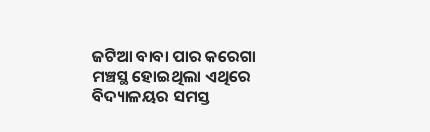ଜଟିଆ ବାବା ପାର କରେଗା ମଞ୍ଚସ୍ଥ ହୋଇଥିଲା ଏଥିରେ ବିଦ୍ୟାଳୟର ସମସ୍ତ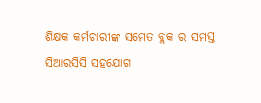ଶିକ୍ଷକ କର୍ମଚାରୀଙ୍କ ସମେତ ବ୍ଲକ ର ସମସ୍ତ ସିଆରସିସି ସହଯୋଗ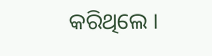କରିଥିଲେ ।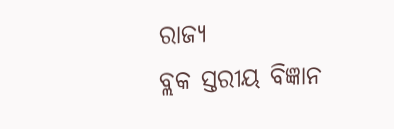ରାଜ୍ୟ
ବ୍ଲକ ସ୍ତରୀୟ ବିଜ୍ଞାନ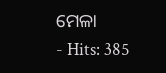ମେଳା
- Hits: 385